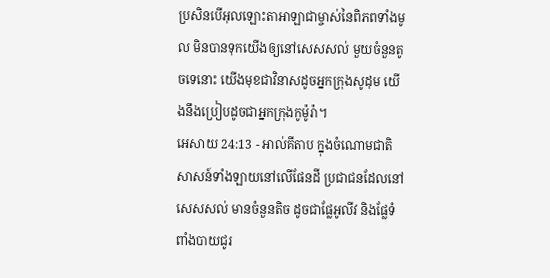ប្រសិនបើអុលឡោះតាអាឡាជាម្ចាស់នៃពិភពទាំងមូល មិនបានទុកយើងឲ្យនៅសេសសល់ មួយចំនួនតូចទេនោះ យើងមុខជាវិនាសដូចអ្នកក្រុងសូដុម យើងនឹងប្រៀបដូចជាអ្នកក្រុងកូម៉ូរ៉ា។
អេសាយ 24:13 - អាល់គីតាប ក្នុងចំណោមជាតិសាសន៍ទាំងឡាយនៅលើផែនដី ប្រជាជនដែលនៅសេសសល់ មានចំនួនតិច ដូចជាផ្លែអូលីវ និងផ្លែទំពាំងបាយជូរ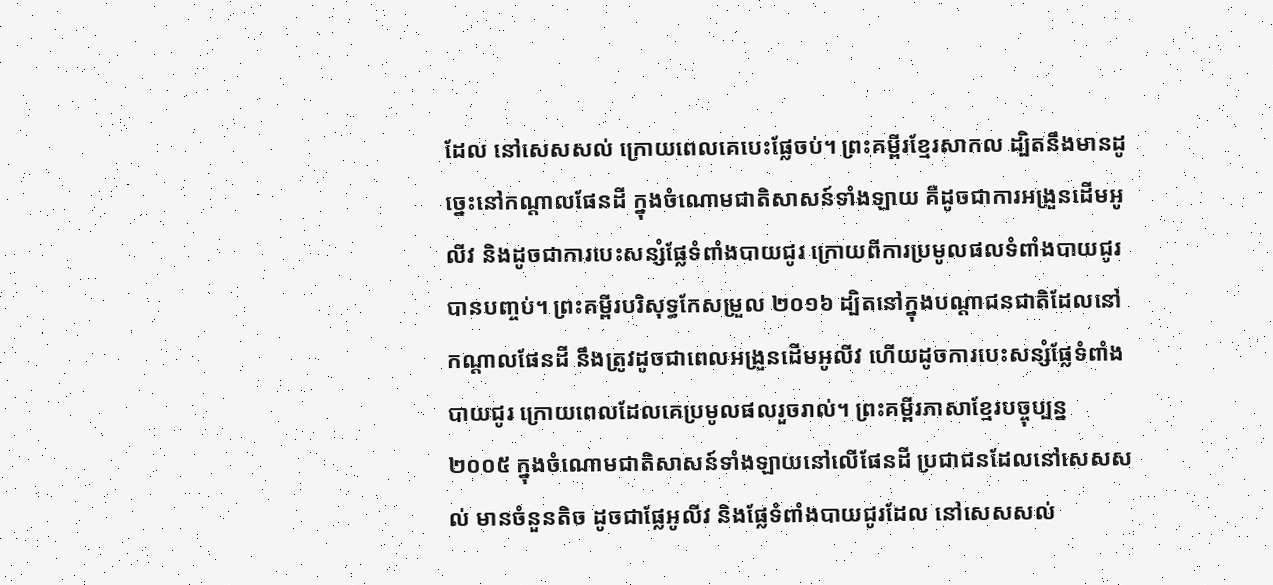ដែល នៅសេសសល់ ក្រោយពេលគេបេះផ្លែចប់។ ព្រះគម្ពីរខ្មែរសាកល ដ្បិតនឹងមានដូច្នេះនៅកណ្ដាលផែនដី ក្នុងចំណោមជាតិសាសន៍ទាំងឡាយ គឺដូចជាការអង្រួនដើមអូលីវ និងដូចជាការបេះសន្សំផ្លែទំពាំងបាយជូរ ក្រោយពីការប្រមូលផលទំពាំងបាយជូរបានបញ្ចប់។ ព្រះគម្ពីរបរិសុទ្ធកែសម្រួល ២០១៦ ដ្បិតនៅក្នុងបណ្ដាជនជាតិដែលនៅកណ្ដាលផែនដី នឹងត្រូវដូចជាពេលអង្រួនដើមអូលីវ ហើយដូចការបេះសន្សំផ្លែទំពាំងបាយជូរ ក្រោយពេលដែលគេប្រមូលផលរួចរាល់។ ព្រះគម្ពីរភាសាខ្មែរបច្ចុប្បន្ន ២០០៥ ក្នុងចំណោមជាតិសាសន៍ទាំងឡាយនៅលើផែនដី ប្រជាជនដែលនៅសេសសល់ មានចំនួនតិច ដូចជាផ្លែអូលីវ និងផ្លែទំពាំងបាយជូរដែល នៅសេសសល់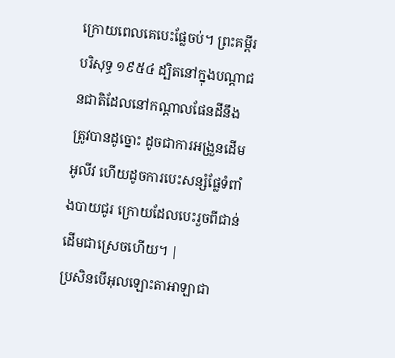ក្រោយពេលគេបេះផ្លែចប់។ ព្រះគម្ពីរបរិសុទ្ធ ១៩៥៤ ដ្បិតនៅក្នុងបណ្តាជនជាតិដែលនៅកណ្តាលផែនដីនឹងត្រូវបានដូច្នោះ ដូចជាការអង្រួនដើមអូលីវ ហើយដូចការបេះសន្សំផ្លែទំពាំងបាយជូរ ក្រោយដែលបេះរួចពីជាន់ដើមជាស្រេចហើយ។ |
ប្រសិនបើអុលឡោះតាអាឡាជា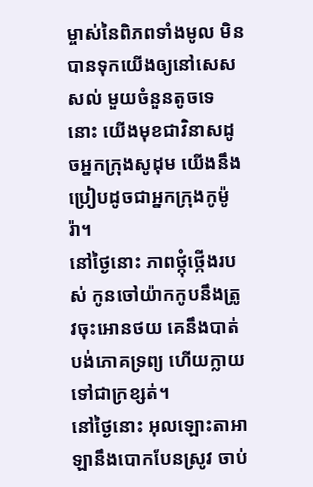ម្ចាស់នៃពិភពទាំងមូល មិនបានទុកយើងឲ្យនៅសេសសល់ មួយចំនួនតូចទេនោះ យើងមុខជាវិនាសដូចអ្នកក្រុងសូដុម យើងនឹងប្រៀបដូចជាអ្នកក្រុងកូម៉ូរ៉ា។
នៅថ្ងៃនោះ ភាពថ្កុំថ្កើងរបស់ កូនចៅយ៉ាកកូបនឹងត្រូវចុះអោនថយ គេនឹងបាត់បង់ភោគទ្រព្យ ហើយក្លាយទៅជាក្រខ្សត់។
នៅថ្ងៃនោះ អុលឡោះតាអាឡានឹងបោកបែនស្រូវ ចាប់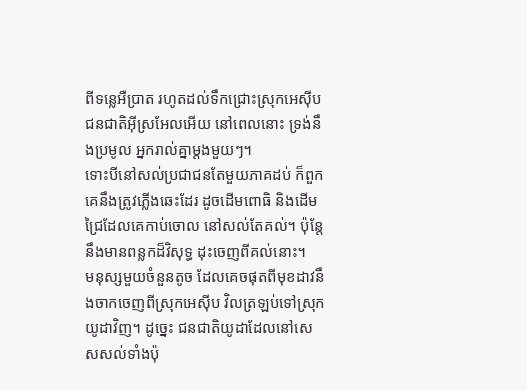ពីទន្លេអឺប្រាត រហូតដល់ទឹកជ្រោះស្រុកអេស៊ីប ជនជាតិអ៊ីស្រអែលអើយ នៅពេលនោះ ទ្រង់នឹងប្រមូល អ្នករាល់គ្នាម្ដងមួយៗ។
ទោះបីនៅសល់ប្រជាជនតែមួយភាគដប់ ក៏ពួកគេនឹងត្រូវភ្លើងឆេះដែរ ដូចដើមពោធិ និងដើមជ្រៃដែលគេកាប់ចោល នៅសល់តែគល់។ ប៉ុន្តែ នឹងមានពន្លកដ៏វិសុទ្ធ ដុះចេញពីគល់នោះ។
មនុស្សមួយចំនួនតូច ដែលគេចផុតពីមុខដាវនឹងចាកចេញពីស្រុកអេស៊ីប វិលត្រឡប់ទៅស្រុកយូដាវិញ។ ដូច្នេះ ជនជាតិយូដាដែលនៅសេសសល់ទាំងប៉ុ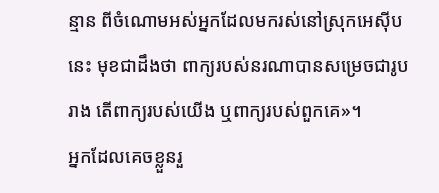ន្មាន ពីចំណោមអស់អ្នកដែលមករស់នៅស្រុកអេស៊ីបនេះ មុខជាដឹងថា ពាក្យរបស់នរណាបានសម្រេចជារូបរាង តើពាក្យរបស់យើង ឬពាក្យរបស់ពួកគេ»។
អ្នកដែលគេចខ្លួនរួ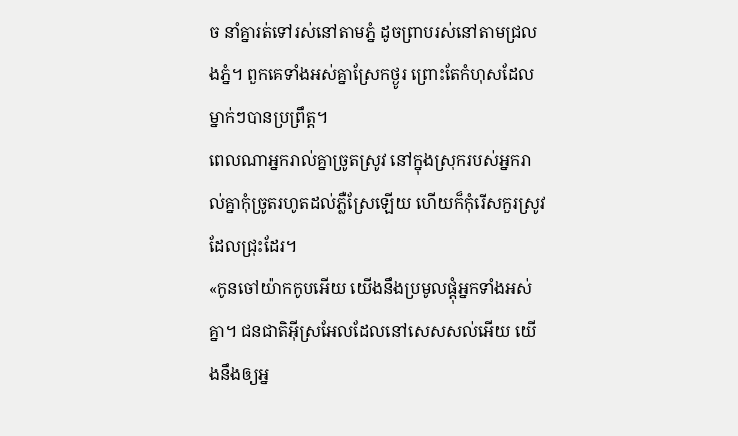ច នាំគ្នារត់ទៅរស់នៅតាមភ្នំ ដូចព្រាបរស់នៅតាមជ្រលងភ្នំ។ ពួកគេទាំងអស់គ្នាស្រែកថ្ងូរ ព្រោះតែកំហុសដែលម្នាក់ៗបានប្រព្រឹត្ត។
ពេលណាអ្នករាល់គ្នាច្រូតស្រូវ នៅក្នុងស្រុករបស់អ្នករាល់គ្នាកុំច្រូតរហូតដល់ភ្លឺស្រែឡើយ ហើយក៏កុំរើសកួរស្រូវដែលជ្រុះដែរ។
«កូនចៅយ៉ាកកូបអើយ យើងនឹងប្រមូលផ្ដុំអ្នកទាំងអស់គ្នា។ ជនជាតិអ៊ីស្រអែលដែលនៅសេសសល់អើយ យើងនឹងឲ្យអ្ន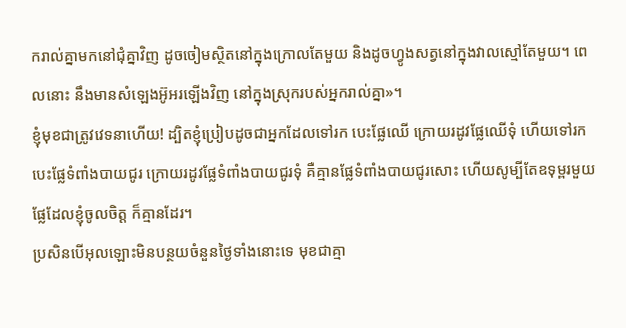ករាល់គ្នាមកនៅជុំគ្នាវិញ ដូចចៀមស្ថិតនៅក្នុងក្រោលតែមួយ និងដូចហ្វូងសត្វនៅក្នុងវាលស្មៅតែមួយ។ ពេលនោះ នឹងមានសំឡេងអ៊ូអរឡើងវិញ នៅក្នុងស្រុករបស់អ្នករាល់គ្នា»។
ខ្ញុំមុខជាត្រូវវេទនាហើយ! ដ្បិតខ្ញុំប្រៀបដូចជាអ្នកដែលទៅរក បេះផ្លែឈើ ក្រោយរដូវផ្លែឈើទុំ ហើយទៅរកបេះផ្លែទំពាំងបាយជូរ ក្រោយរដូវផ្លែទំពាំងបាយជូរទុំ គឺគ្មានផ្លែទំពាំងបាយជូរសោះ ហើយសូម្បីតែឧទុម្ពរមួយផ្លែដែលខ្ញុំចូលចិត្ត ក៏គ្មានដែរ។
ប្រសិនបើអុលឡោះមិនបន្ថយចំនួនថ្ងៃទាំងនោះទេ មុខជាគ្មា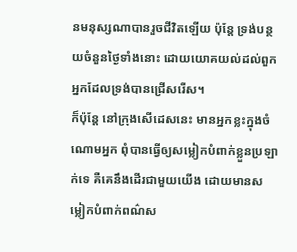នមនុស្សណាបានរួចជីវិតឡើយ ប៉ុន្ដែ ទ្រង់បន្ថយចំនួនថ្ងៃទាំងនោះ ដោយយោគយល់ដល់ពួកអ្នកដែលទ្រង់បានជ្រើសរើស។
ក៏ប៉ុន្ដែ នៅក្រុងសើដេសនេះ មានអ្នកខ្លះក្នុងចំណោមអ្នក ពុំបានធ្វើឲ្យសម្លៀកបំពាក់ខ្លួនប្រឡាក់ទេ គឺគេនឹងដើរជាមួយយើង ដោយមានសម្លៀកបំពាក់ពណ៌ស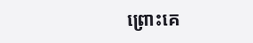ព្រោះគេ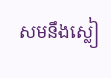សមនឹងស្លៀ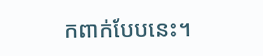កពាក់បែបនេះ។